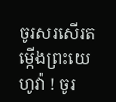ចូរសរសើរតម្កើងព្រះយេហូវ៉ា ! ចូរ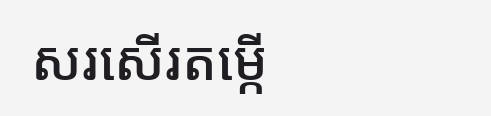សរសើរតម្កើ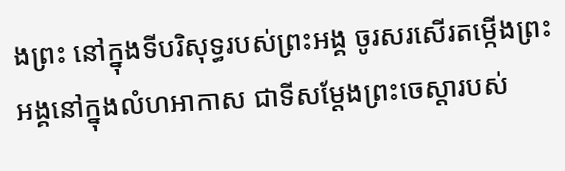ងព្រះ នៅក្នុងទីបរិសុទ្ធរបស់ព្រះអង្គ ចូរសរសើរតម្កើងព្រះអង្គនៅក្នុងលំហអាកាស ជាទីសម្ដែងព្រះចេស្តារបស់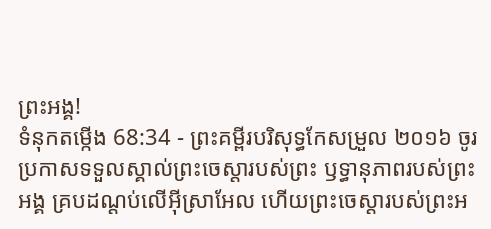ព្រះអង្គ!
ទំនុកតម្កើង 68:34 - ព្រះគម្ពីរបរិសុទ្ធកែសម្រួល ២០១៦ ចូរប្រកាសទទួលស្គាល់ព្រះចេស្តារបស់ព្រះ ឫទ្ធានុភាពរបស់ព្រះអង្គ គ្របដណ្ដប់លើអ៊ីស្រាអែល ហើយព្រះចេស្តារបស់ព្រះអ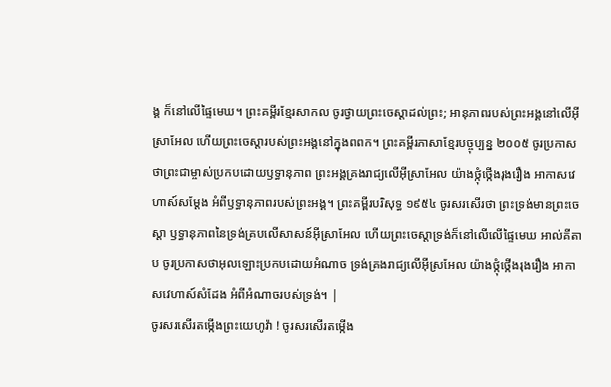ង្គ ក៏នៅលើផ្ទៃមេឃ។ ព្រះគម្ពីរខ្មែរសាកល ចូរថ្វាយព្រះចេស្ដាដល់ព្រះ; អានុភាពរបស់ព្រះអង្គនៅលើអ៊ីស្រាអែល ហើយព្រះចេស្ដារបស់ព្រះអង្គនៅក្នុងពពក។ ព្រះគម្ពីរភាសាខ្មែរបច្ចុប្បន្ន ២០០៥ ចូរប្រកាសថាព្រះជាម្ចាស់ប្រកបដោយឫទ្ធានុភាព ព្រះអង្គគ្រងរាជ្យលើអ៊ីស្រាអែល យ៉ាងថ្កុំថ្កើងរុងរឿង អាកាសវេហាស៍សម្តែង អំពីឫទ្ធានុភាពរបស់ព្រះអង្គ។ ព្រះគម្ពីរបរិសុទ្ធ ១៩៥៤ ចូរសរសើរថា ព្រះទ្រង់មានព្រះចេស្តា ឫទ្ធានុភាពនៃទ្រង់គ្របលើសាសន៍អ៊ីស្រាអែល ហើយព្រះចេស្តាទ្រង់ក៏នៅលើលើផ្ទៃមេឃ អាល់គីតាប ចូរប្រកាសថាអុលឡោះប្រកបដោយអំណាច ទ្រង់គ្រងរាជ្យលើអ៊ីស្រអែល យ៉ាងថ្កុំថ្កើងរុងរឿង អាកាសវេហាស៍សំដែង អំពីអំណាចរបស់ទ្រង់។ |
ចូរសរសើរតម្កើងព្រះយេហូវ៉ា ! ចូរសរសើរតម្កើង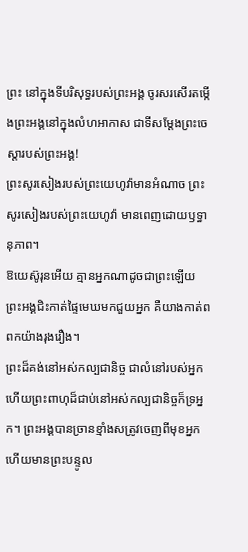ព្រះ នៅក្នុងទីបរិសុទ្ធរបស់ព្រះអង្គ ចូរសរសើរតម្កើងព្រះអង្គនៅក្នុងលំហអាកាស ជាទីសម្ដែងព្រះចេស្តារបស់ព្រះអង្គ!
ព្រះសូរសៀងរបស់ព្រះយេហូវ៉ាមានអំណាច ព្រះសូរសៀងរបស់ព្រះយេហូវ៉ា មានពេញដោយឫទ្ធានុភាព។
ឱយេស៊ូរុនអើយ គ្មានអ្នកណាដូចជាព្រះឡើយ ព្រះអង្គជិះកាត់ផ្ទៃមេឃមកជួយអ្នក គឺយាងកាត់ពពកយ៉ាងរុងរឿង។
ព្រះដ៏គង់នៅអស់កល្បជានិច្ច ជាលំនៅរបស់អ្នក ហើយព្រះពាហុដ៏ជាប់នៅអស់កល្បជានិច្ចក៏ទ្រអ្នក។ ព្រះអង្គបានច្រានខ្មាំងសត្រូវចេញពីមុខអ្នក ហើយមានព្រះបន្ទូល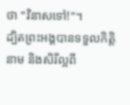ថា "វិនាសទៅ!"។
ដ្បិតព្រះអង្គបានទទួលកិត្តិនាម និងសិរីល្អពី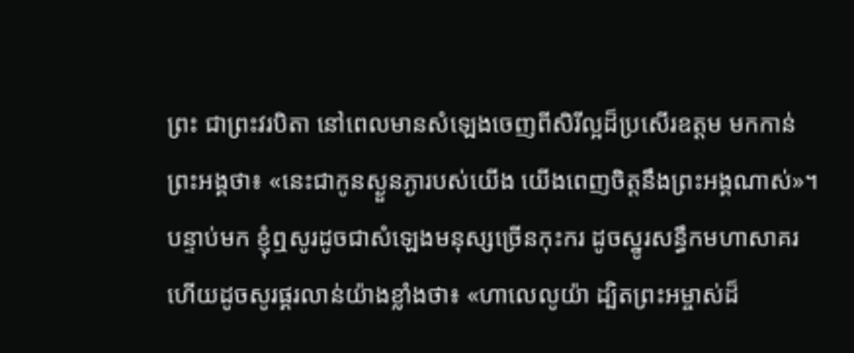ព្រះ ជាព្រះវរបិតា នៅពេលមានសំឡេងចេញពីសិរីល្អដ៏ប្រសើរឧត្តម មកកាន់ព្រះអង្គថា៖ «នេះជាកូនស្ងួនភ្ងារបស់យើង យើងពេញចិត្តនឹងព្រះអង្គណាស់»។
បន្ទាប់មក ខ្ញុំឮសូរដូចជាសំឡេងមនុស្សច្រើនកុះករ ដូចស្នូរសន្ធឹកមហាសាគរ ហើយដូចសូរផ្គរលាន់យ៉ាងខ្លាំងថា៖ «ហាលេលូយ៉ា ដ្បិតព្រះអម្ចាស់ដ៏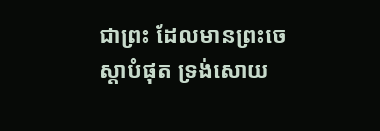ជាព្រះ ដែលមានព្រះចេស្តាបំផុត ទ្រង់សោយ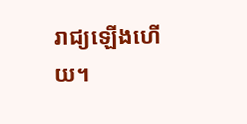រាជ្យឡើងហើយ។